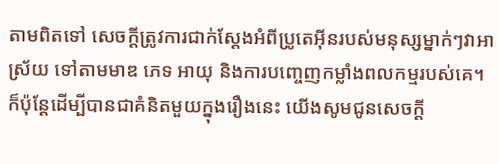តាមពិតទៅ សេចក្តីត្រូវការជាក់ស្តែងអំពីប្រូតេអ៊ីនរបស់មនុស្សម្នាក់ៗវាអាស្រ័យ ទៅតាមមាឌ ភេទ អាយុ និងការបញ្ចេញកម្លាំងពលកម្មរបស់គេ។
ក៏ប៉ុន្តែដើម្បីបានជាគំនិតមួយក្នុងរឿងនេះ យើងសូមជូនសេចក្តី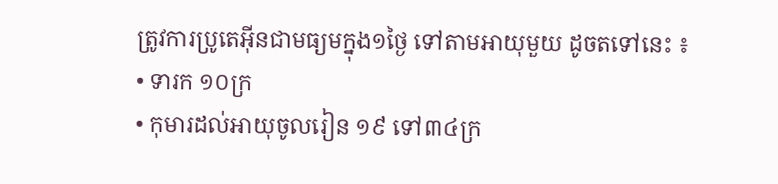ត្រូវការប្រូតេអ៊ីនជាមធ្យមក្នុង១ថ្ងៃ ទៅតាមអាយុមួយ ដូចតទៅនេះ ៖
• ទារក ១០ក្រ
• កុមារដល់អាយុចូលរៀន ១៩ ទៅ៣៤ក្រ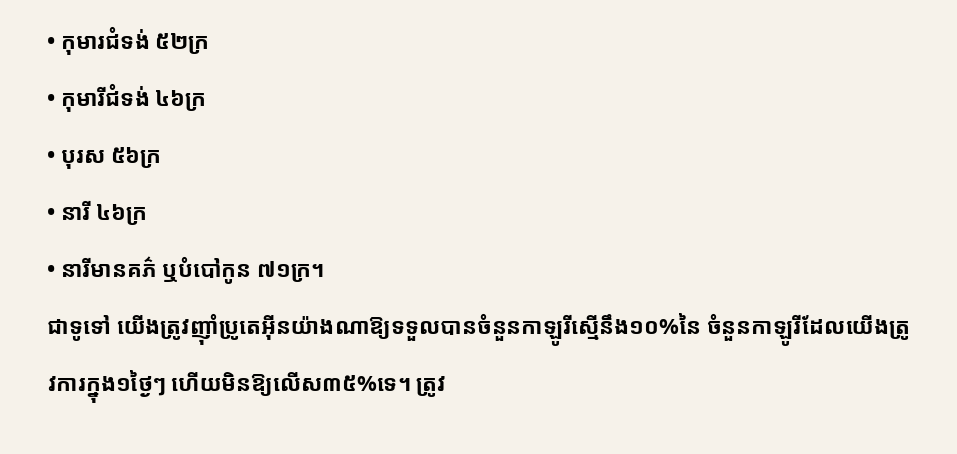• កុមារជំទង់ ៥២ក្រ
• កុមារីជំទង់ ៤៦ក្រ
• បុរស ៥៦ក្រ
• នារី ៤៦ក្រ
• នារីមានគភ៌ ឬបំបៅកូន ៧១ក្រ។
ជាទូទៅ យើងត្រូវញ៉ាំប្រូតេអ៊ីនយ៉ាងណាឱ្យទទួលបានចំនួនកាឡូរីស្មើនឹង១០%នៃ ចំនួនកាឡូរីដែលយើងត្រូវការក្នុង១ថ្ងៃៗ ហើយមិនឱ្យលើស៣៥%ទេ។ ត្រូវ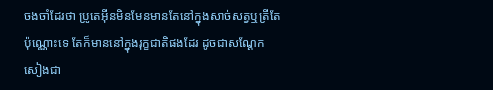ចងចាំដែរថា ប្រូតេអ៊ីនមិនមែនមានតែនៅក្នុងសាច់សត្វឬត្រីតែប៉ុណ្ណោះទេ តែក៏មាននៅក្នុងរុក្ខជាតិផងដែរ ដូចជាសណ្តែកសៀងជា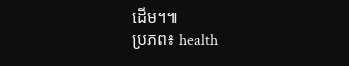ដើម។៕
ប្រភព៖ health